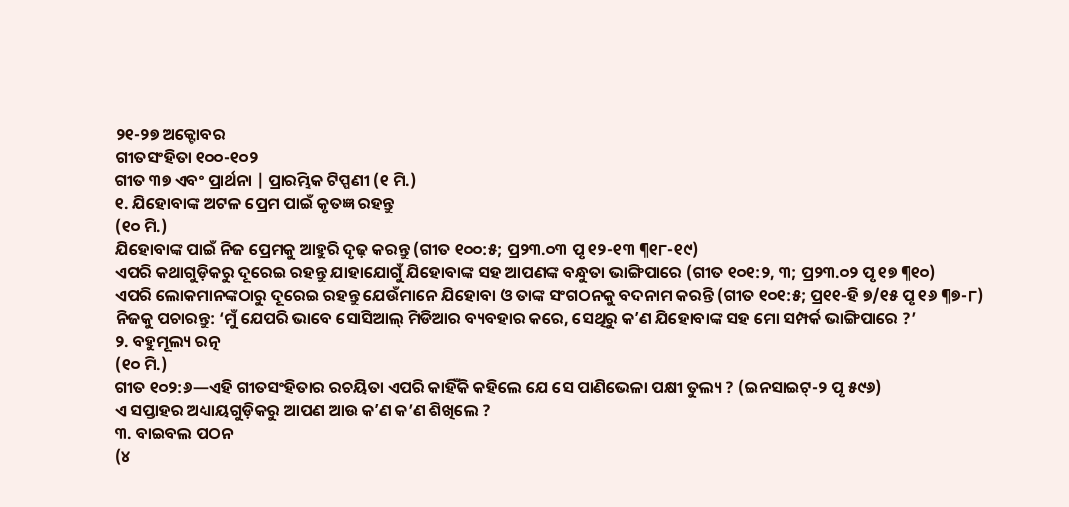୨୧-୨୭ ଅକ୍ଟୋବର
ଗୀତସଂହିତା ୧୦୦-୧୦୨
ଗୀତ ୩୭ ଏବଂ ପ୍ରାର୍ଥନା | ପ୍ରାରମ୍ଭିକ ଟିପ୍ପଣୀ (୧ ମି.)
୧. ଯିହୋବାଙ୍କ ଅଟଳ ପ୍ରେମ ପାଇଁ କୃତଜ୍ଞ ରହନ୍ତୁ
(୧୦ ମି.)
ଯିହୋବାଙ୍କ ପାଇଁ ନିଜ ପ୍ରେମକୁ ଆହୁରି ଦୃଢ଼ କରନ୍ତୁ (ଗୀତ ୧୦୦:୫; ପ୍ର୨୩.୦୩ ପୃ ୧୨-୧୩ ¶୧୮-୧୯)
ଏପରି କଥାଗୁଡ଼ିକରୁ ଦୂରେଇ ରହନ୍ତୁ ଯାହାଯୋଗୁଁ ଯିହୋବାଙ୍କ ସହ ଆପଣଙ୍କ ବନ୍ଧୁତା ଭାଙ୍ଗିପାରେ (ଗୀତ ୧୦୧:୨, ୩; ପ୍ର୨୩.୦୨ ପୃ ୧୭ ¶୧୦)
ଏପରି ଲୋକମାନଙ୍କଠାରୁ ଦୂରେଇ ରହନ୍ତୁ ଯେଉଁମାନେ ଯିହୋବା ଓ ତାଙ୍କ ସଂଗଠନକୁ ବଦନାମ କରନ୍ତି (ଗୀତ ୧୦୧:୫; ପ୍ର୧୧-ହି ୭/୧୫ ପୃ ୧୬ ¶୭-୮)
ନିଜକୁ ପଚାରନ୍ତୁ: ‘ମୁଁ ଯେପରି ଭାବେ ସୋସିଆଲ୍ ମିଡିଆର ବ୍ୟବହାର କରେ, ସେଥିରୁ କʼଣ ଯିହୋବାଙ୍କ ସହ ମୋ ସମ୍ପର୍କ ଭାଙ୍ଗିପାରେ ?’
୨. ବହୁମୂଲ୍ୟ ରତ୍ନ
(୧୦ ମି.)
ଗୀତ ୧୦୨:୬—ଏହି ଗୀତସଂହିତାର ରଚୟିତା ଏପରି କାହିଁକି କହିଲେ ଯେ ସେ ପାଣିଭେଳା ପକ୍ଷୀ ତୁଲ୍ୟ ? (ଇନସାଇଟ୍-୨ ପୃ ୫୯୬)
ଏ ସପ୍ତାହର ଅଧ୍ୟାୟଗୁଡ଼ିକରୁ ଆପଣ ଆଉ କʼଣ କ’ଣ ଶିଖିଲେ ?
୩. ବାଇବଲ ପଠନ
(୪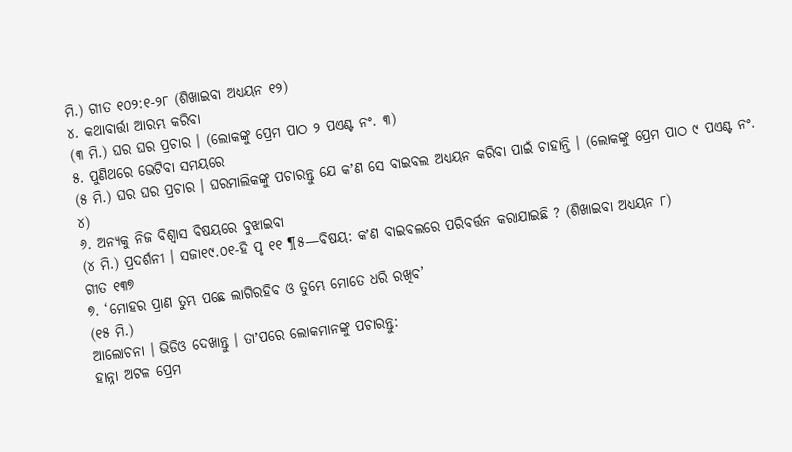ମି.) ଗୀତ ୧୦୨:୧-୨୮ (ଶିଖାଇବା ଅଧ୍ୟୟନ ୧୨)
୪. କଥାବାର୍ତ୍ତା ଆରମ୍ଭ କରିବା
(୩ ମି.) ଘର ଘର ପ୍ରଚାର । (ଲୋକଙ୍କୁ ପ୍ରେମ ପାଠ ୨ ପଏଣ୍ଟ ନଂ. ୩)
୫. ପୁଣିଥରେ ଭେଟିବା ସମୟରେ
(୫ ମି.) ଘର ଘର ପ୍ରଚାର । ଘରମାଲିକଙ୍କୁ ପଚାରନ୍ତୁ ଯେ କʼଣ ସେ ବାଇବଲ ଅଧ୍ୟୟନ କରିବା ପାଇଁ ଚାହାନ୍ତି । (ଲୋକଙ୍କୁ ପ୍ରେମ ପାଠ ୯ ପଏଣ୍ଟ ନଂ. ୪)
୬. ଅନ୍ୟକୁ ନିଜ ବିଶ୍ୱାସ ବିଷୟରେ ବୁଝାଇବା
(୪ ମି.) ପ୍ରଦର୍ଶନୀ । ସଜା୧୯.୦୧-ହି ପୃ ୧୧ ¶୫—ବିଷୟ: କʼଣ ବାଇବଲରେ ପରିବର୍ତ୍ତନ କରାଯାଇଛି ? (ଶିଖାଇବା ଅଧ୍ୟୟନ ୮)
ଗୀତ ୧୩୭
୭. ‘ମୋହର ପ୍ରାଣ ତୁମ୍ଭ ପଛେ ଲାଗିରହିବ ଓ ତୁମ୍ଭେ ମୋତେ ଧରି ରଖିବ’
(୧୫ ମି.)
ଆଲୋଚନା । ଭିଡିଓ ଦେଖାନ୍ତୁ । ତାʼପରେ ଲୋକମାନଙ୍କୁ ପଚାରନ୍ତୁ:
ହାନ୍ନା ଅଟଳ ପ୍ରେମ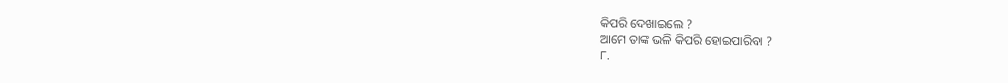କିପରି ଦେଖାଇଲେ ?
ଆମେ ତାଙ୍କ ଭଳି କିପରି ହୋଇପାରିବା ?
୮.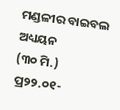ମଣ୍ଡଳୀର ବାଇବଲ ଅଧ୍ୟୟନ
(୩୦ ମି.) ପ୍ର୨୨.୦୧-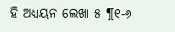ହି ଅଧ୍ୟୟନ ଲେଖା ୫ ¶୧-୬